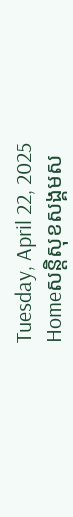Tuesday, April 22, 2025
Homeសន្ដិសុខសង្គមស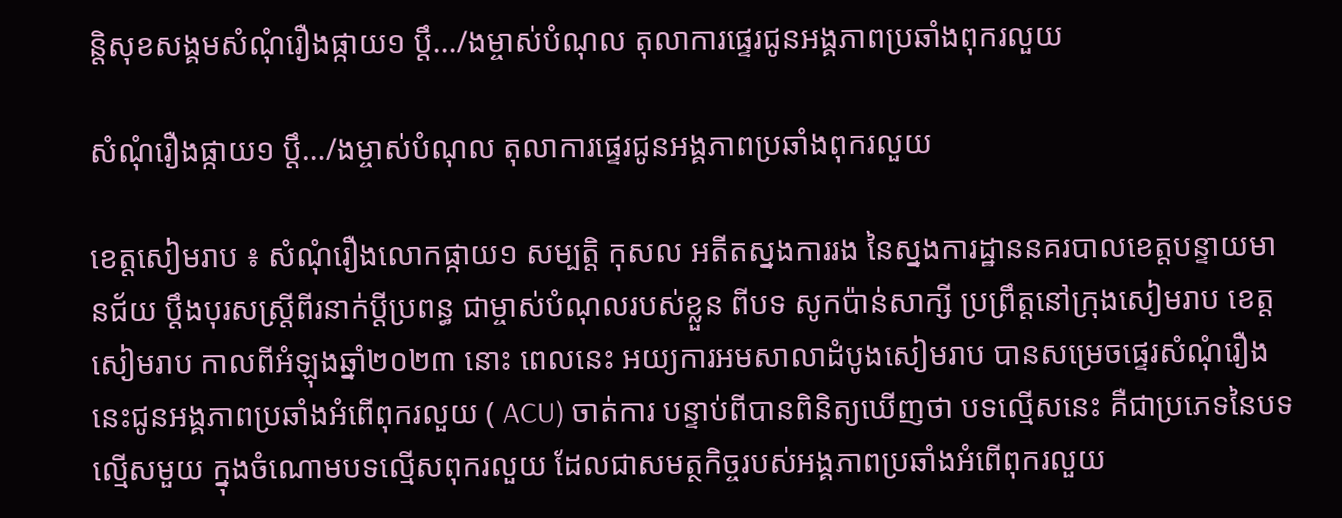ន្តិសុខសង្គមសំណុំរឿងផ្កាយ១ ប្តឹ.../ងម្ចាស់បំណុល តុលាការផ្ទេរជូនអង្គភាពប្រឆាំងពុករលួយ

សំណុំរឿងផ្កាយ១ ប្តឹ…/ងម្ចាស់បំណុល តុលាការផ្ទេរជូនអង្គភាពប្រឆាំងពុករលួយ

ខេត្តសៀមរាប ៖ សំណុំរឿងលោកផ្កាយ១ សម្បត្តិ កុសល អតីតស្នងការរង នៃស្នងការដ្ឋាននគរបាលខេត្តបន្ទាយមានជ័យ ប្ដឹងបុរសស្ត្រីពីរនាក់ប្ដីប្រពន្ធ ជាម្ចាស់បំណុលរបស់ខ្លួន ពីបទ សូកប៉ាន់សាក្សី ប្រព្រឹត្តនៅក្រុងសៀមរាប ខេត្តសៀមរាប កាលពីអំឡុងឆ្នាំ២០២៣ នោះ ពេលនេះ អយ្យការអមសាលាដំបូងសៀមរាប បានសម្រេចផ្ទេរសំណុំរឿងនេះជូនអង្គភាពប្រឆាំងអំពើពុករលួយ ( ACU) ចាត់ការ បន្ទាប់ពីបានពិនិត្យឃើញថា បទល្មើសនេះ គឺជាប្រភេទនៃបទល្មើសមួយ ក្នុងចំណោមបទល្មើសពុករលួយ ដែលជាសមត្ថកិច្ចរបស់អង្គភាពប្រឆាំងអំពើពុករលួយ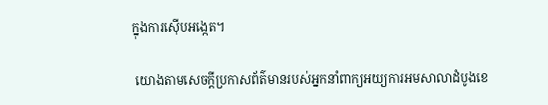ក្នុងការស៊ើបអង្កេត។

 យោងតាមសេចក្ដីប្រកាសព័ត៌មានរបស់អ្នកនាំពាក្យអយ្យការអមសាលាដំបូងខេ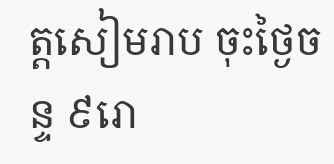ត្តសៀមរាប ចុះថ្ងៃចន្ទ ៩រោ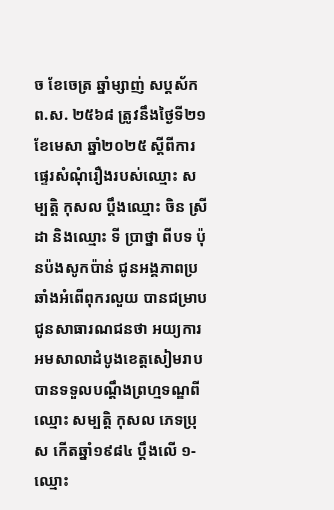ច ខែចេត្រ ឆ្នាំម្សាញ់ សប្តស័ក ព.ស. ២៥៦៨ ត្រូវនឹងថ្ងៃទី២១ ខែមេសា ឆ្នាំ២០២៥ ស្តីពីការផ្ទេរសំណុំរឿងរបស់ឈ្មោះ សម្បត្តិ កុសល ប្តឹងឈ្មោះ ចិន ស្រីដា និងឈ្មោះ ទី ប្រាថ្នា ពីបទ ប៉ុនប៉ងសូកប៉ាន់ ជូនអង្គភាពប្រឆាំងអំពើពុករលួយ បានជម្រាបជូនសាធារណជនថា អយ្យការអមសាលាដំបូងខេត្តសៀមរាប បានទទួលបណ្តឹងព្រហ្មទណ្ឌពីឈ្មោះ សម្បត្តិ កុសល ភេទប្រុស កើតឆ្នាំ១៩៨៤ ប្តឹងលើ ១- ឈ្មោះ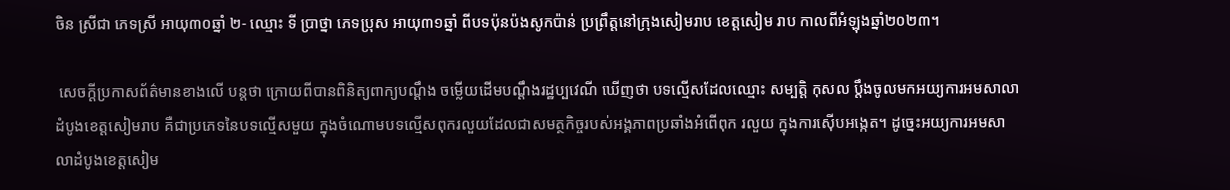ចិន ស្រីជា ភេទស្រី អាយុ៣០ឆ្នាំ ២- ឈ្មោះ ទី ប្រាថ្នា ភេទប្រុស អាយុ៣១ឆ្នាំ ពីបទប៉ុនប៉ងសូកប៉ាន់ ប្រព្រឹត្តនៅក្រុងសៀមរាប ខេត្តសៀម រាប កាលពីអំឡុងឆ្នាំ២០២៣។

 សេចក្ដីប្រកាសព័ត៌មានខាងលើ បន្តថា ក្រោយពីបានពិនិត្យពាក្យបណ្ដឹង ចម្លើយដើមបណ្តឹងរដ្ឋប្បវេណី ឃើញថា បទល្មើសដែលឈ្មោះ សម្បត្តិ កុសល ប្តឹងចូលមកអយ្យការអមសាលាដំបូងខេត្តសៀមរាប គឺជាប្រភេទនៃបទល្មើសមួយ ក្នុងចំណោមបទល្មើសពុករលួយដែលជាសមត្ថកិច្ចរបស់អង្គភាពប្រឆាំងអំពើពុក រលួយ ក្នុងការស៊ើបអង្កេត។ ដូច្នេះអយ្យការអមសាលាដំបូងខេត្តសៀម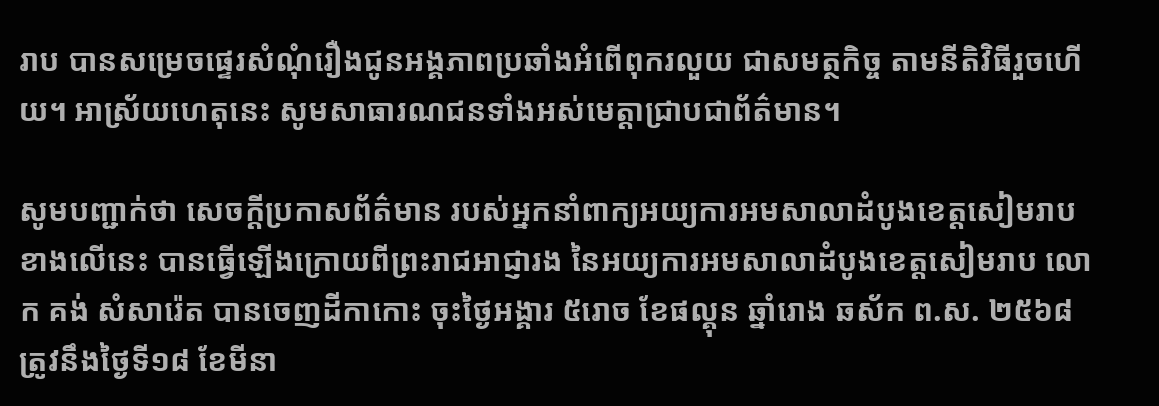រាប បានសម្រេចផ្ទេរសំណុំរឿងជូនអង្គភាពប្រឆាំងអំពើពុករលួយ ជាសមត្ថកិច្ច តាមនីតិវិធីរួចហើយ។ អាស្រ័យហេតុនេះ សូមសាធារណជនទាំងអស់មេត្តាជ្រាបជាព័ត៌មាន។

សូមបញ្ជាក់ថា សេចក្ដីប្រកាសព័ត៌មាន របស់អ្នកនាំពាក្យអយ្យការអមសាលាដំបូងខេត្តសៀមរាប ខាងលើនេះ បានធ្វើឡើងក្រោយពីព្រះរាជអាជ្ញារង នៃអយ្យការអមសាលាដំបូងខេត្តសៀមរាប លោក គង់ សំសារ៉េត បានចេញដីកាកោះ ចុះថ្ងៃអង្គារ ៥រោច ខែផល្គុន ឆ្នាំរោង ឆស័ក ព.ស. ២៥៦៨ ត្រូវនឹងថ្ងៃទី១៨ ខែមីនា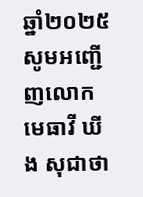ឆ្នាំ២០២៥ សូមអញ្ជើញលោកមេធាវី ឃីង សុជាថា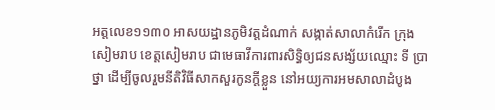អត្តលេខ១១៣០ អាសយដ្ឋានភូមិវត្តដំណាក់ សង្កាត់សាលាកំរើក ក្រុងសៀមរាប ខេត្តសៀមរាប ជាមេធាវីការពារសិទ្ធិឲ្យជនសង្ស័យឈ្មោះ ទី ប្រាថ្នា ដើម្បីចូលរួមនីតិវិធីសាកសួរកូនក្ដីខ្លួន នៅអយ្យការអមសាលាដំបូង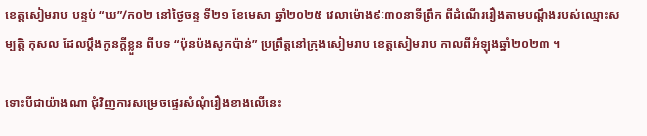ខេត្តសៀមរាប បន្ទប់ “ឃ”/ក០២ នៅថ្ងៃចន្ទ ទី២១ ខែមេសា ឆ្នាំ២០២៥ វេលាម៉ោង៩ៈ៣០នាទីព្រឹក ពីដំណើររឿងតាមបណ្ដឹងរបស់ឈ្មោះសម្បត្តិ កុសល ដែលប្ដឹងកូនក្ដីខ្លួន ពីបទ “ប៉ុនប៉ងសូកប៉ាន់” ប្រព្រឹត្តនៅក្រុងសៀមរាប ខេត្តសៀមរាប កាលពីអំឡុងឆ្នាំ២០២៣ ។

ទោះបីជាយ៉ាងណា ជុំវិញការសម្រេចផ្ទេរសំណុំរឿងខាងលើនេះ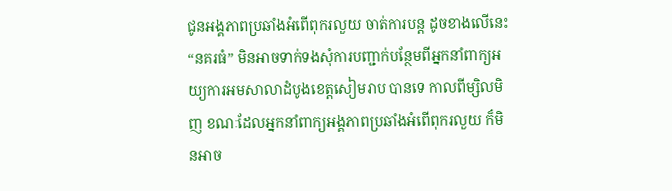ជូនអង្គភាពប្រឆាំងអំពើពុករលួយ ចាត់ការបន្ត ដូចខាងលើនេះ “នគរធំ” មិនអាចទាក់ទងសុំការបញ្ជាក់បន្ថែមពីអ្នកនាំពាក្យអយ្យការអមសាលាដំបូងខេត្តសៀមរាប បានទេ កាលពីម្សិលមិញ ខណៈដែលអ្នកនាំពាក្យអង្គភាពប្រឆាំងអំពើពុករលួយ ក៏មិនអាច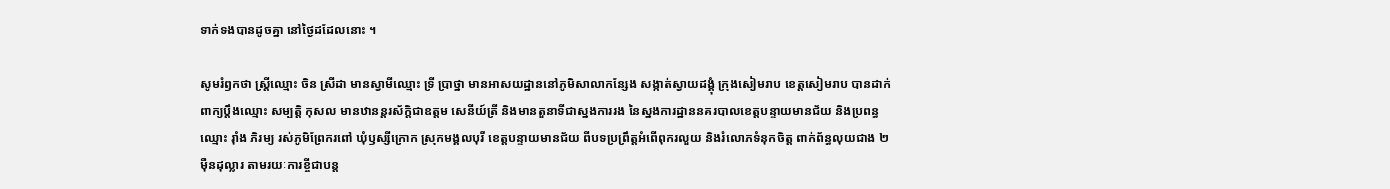ទាក់ទងបានដូចគ្នា នៅថ្ងៃដដែលនោះ ។

សូមរំឭកថា ស្ត្រីឈ្មោះ ចិន ស្រីដា មានស្វាមីឈ្មោះ ទ្រី ប្រាថ្នា មានអាសយដ្ឋាននៅភូមិសាលាកន្សែង សង្កាត់ស្វាយដង្គុំ ក្រុងសៀមរាប ខេត្តសៀមរាប បានដាក់ពាក្យប្តឹងឈ្មោះ សម្បត្តិ កុសល មានឋានន្តរស័ក្តិជាឧត្តម សេនីយ៍ត្រី និងមានតួនាទីជាស្នងការរង នៃស្នងការដ្ឋាននគរបាលខេត្តបន្ទាយមានជ័យ និងប្រពន្ធឈ្មោះ រ៉ាំង ភិរម្យ រស់ភូមិព្រែករពៅ ឃុំឫស្សីក្រោក ស្រុកមង្គលបុរី ខេត្តបន្ទាយមានជ័យ ពីបទប្រព្រឹត្តអំពើពុករលួយ និងរំលោភទំនុកចិត្ត ពាក់ព័ន្ធលុយជាង ២ម៉ឺនដុល្លារ តាមរយៈការខ្ចីជាបន្ត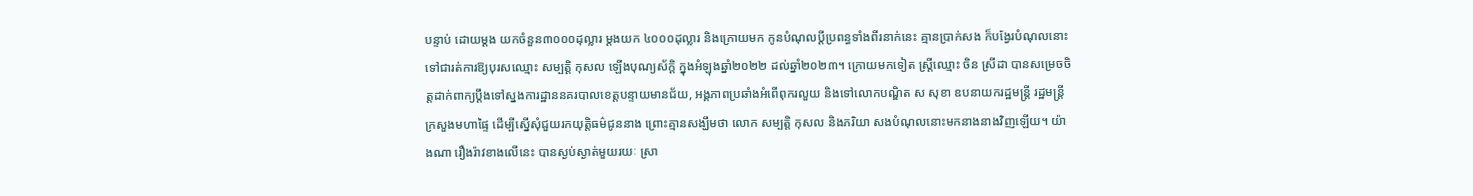បន្ទាប់ ដោយម្ដង យកចំនួន៣០០០ដុល្លារ ម្ដងយក ៤០០០ដុល្លារ និងក្រោយមក កូនបំណុលប្ដីប្រពន្ធទាំងពីរនាក់នេះ គ្មានប្រាក់សង ក៏បង្វែរបំណុលនោះទៅជារត់ការឱ្យបុរសឈ្មោះ សម្បត្តិ កុសល ឡើងបុណ្យស័ក្តិ ក្នុងអំឡុងឆ្នាំ២០២២ ដល់ឆ្នាំ២០២៣។ ក្រោយមកទៀត ស្ត្រីឈ្មោះ ចិន ស្រីដា បានសម្រេចចិត្តដាក់ពាក្យប្តឹងទៅស្នងការដ្ឋាននគរបាលខេត្តបន្ទាយមានជ័យ, អង្គភាពប្រឆាំងអំពើពុករលួយ និងទៅលោកបណ្ឌិត ស សុខា ឧបនាយករដ្ឋមន្រ្តី រដ្ឋមន្ត្រីក្រសួងមហាផ្ទៃ ដើម្បីស្នើសុំជួយរកយុត្តិធម៌ជូននាង ព្រោះគ្មានសង្ឃឹមថា លោក សម្បត្តិ កុសល និងភរិយា សងបំណុលនោះមកនាងនាងវិញឡើយ។ យ៉ាងណា រឿងរ៉ាវខាងលើនេះ បានស្ងប់ស្ងាត់មួយរយៈ ស្រា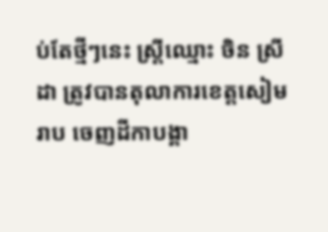ប់តែថ្មីៗនេះ ស្ត្រីឈ្មោះ ចិន ស្រីដា ត្រូវបានតុលាការខេត្តសៀមរាប ចេញដីកាបង្គា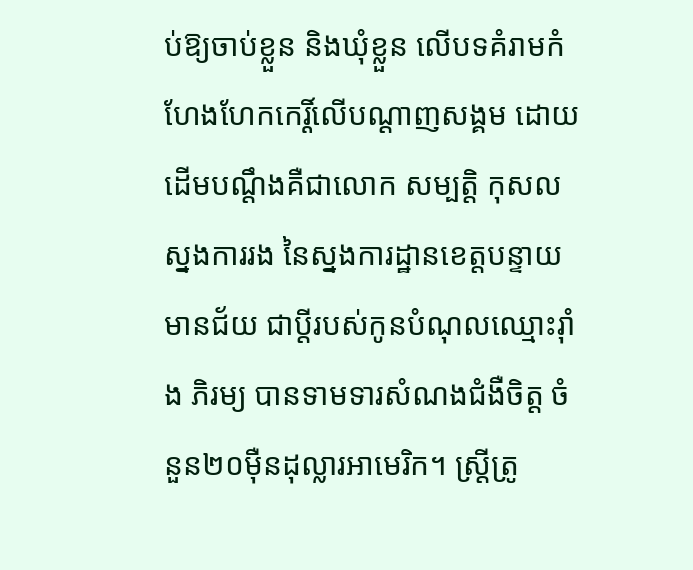ប់ឱ្យចាប់ខ្លួន និងឃុំខ្លួន លើបទគំរាមកំហែងហែកកេរ្តិ៍លើបណ្ដាញសង្គម ដោយដើមបណ្ដឹងគឺជាលោក សម្បត្តិ កុសល ស្នងការរង នៃស្នងការដ្ឋានខេត្តបន្ទាយ មានជ័យ ជាប្តីរបស់កូនបំណុលឈ្មោះរ៉ាំង ភិរម្យ បានទាមទារសំណងជំងឺចិត្ត ចំនួន២០ម៉ឺនដុល្លារអាមេរិក។ ស្ត្រីត្រូ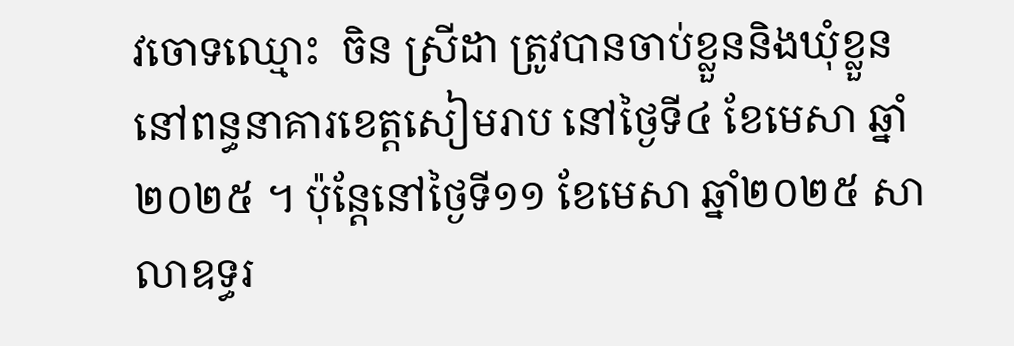វចោទឈ្មោះ  ចិន ស្រីដា ត្រូវបានចាប់ខ្លួននិងឃុំខ្លួននៅពន្ធនាគារខេត្តសៀមរាប នៅថ្ងៃទី៤ ខែមេសា ឆ្នាំ២០២៥ ។ ប៉ុន្តែនៅថ្ងៃទី១១ ខែមេសា ឆ្នាំ២០២៥ សាលាឧទ្ធរ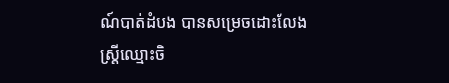ណ៍បាត់ដំបង បានសម្រេចដោះលែងស្រ្តីឈ្មោះចិ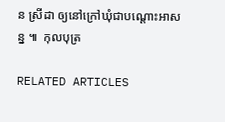ន ស្រីដា ឲ្យនៅក្រៅឃុំជាបណ្តោះអាសន្ន ៕  កុលបុត្រ

RELATED ARTICLES